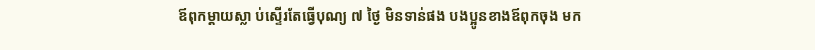ឪពុកម្ដាយស្លា ប់ស្ទើរតែធ្វើបុណ្យ ៧ ថ្ងៃ មិនទាន់ផង បងប្អូនខាងឪពុកចុង មក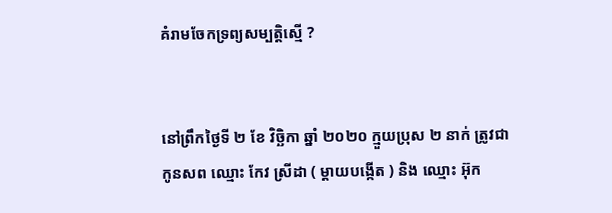គំរាមចែកទ្រព្យសម្បត្តិស្មេី ?


នៅព្រឹកថ្ងៃទី ២ ខែ វិច្ឆិកា ឆ្នាំ ២០២០ ក្មួយប្រុស ២ នាក់ ត្រូវជាកូនសព ឈ្មោះ កែវ ស្រីដា ( ម្ដាយបង្កើត ) និង ឈ្មោះ អ៊ុក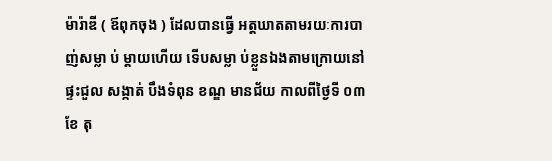ម៉ារ៉ាឌី ( ឪពុកចុង ) ដែលបានធ្វើ អត្តឃាតតាមរយៈការបាញ់សម្លា ប់ ម្ដាយហើយ ទេីបសម្លា ប់ខ្លួនឯងតាមក្រោយនៅផ្ទះជួល សង្កាត់ បឹងទំពុន ខណ្ឌ មានជ័យ កាលពីថ្ងៃទី ០៣ ខែ តុ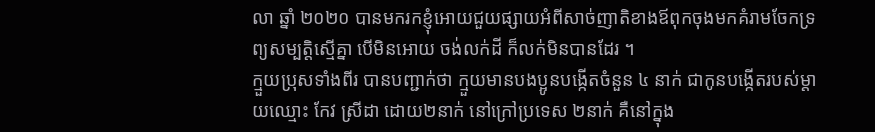លា ឆ្នាំ ២០២០ បានមករកខ្ញុំអោយជួយផ្សាយអំពីសាច់ញាតិខាងឪពុកចុងមកគំរាមចែកទ្រព្យសម្បត្តិស្មេីគ្នា បេីមិនអោយ ចង់លក់ដី ក៏លក់មិនបានដែរ ។
ក្មួយប្រុសទាំងពីរ បានបញ្ជាក់ថា ក្មួយមានបងប្អូនបង្កេីតចំនួន ៤ នាក់ ជាកូនបង្កេីតរបស់ម្ដាយឈ្មោះ កែវ ស្រីដា ដោយ២នាក់ នៅក្រៅប្រទេស ២នាក់ គឺនៅក្នុង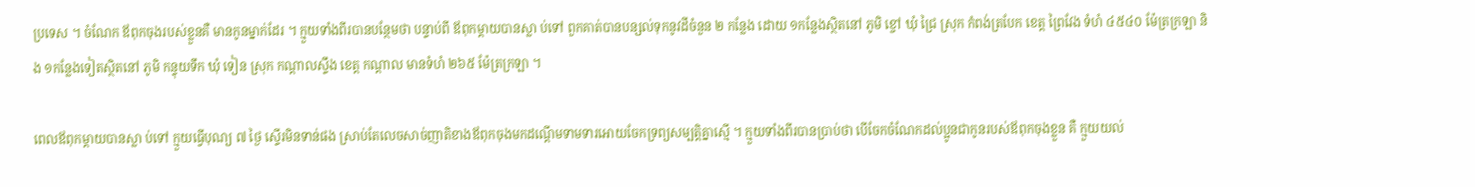ប្រទេស ។ ចំណែក ឪពុកចុងរបស់ខ្លួនគឺ មានកូនម្នាក់ដែរ ។ ក្មួយទាំងពីរបានបន្ថែមថា បន្ទាប់ពី ឪពុកម្ដាយបានស្លា ប់ទៅ ពួកគាត់បានបន្សល់ទុកនូវដីចំនួន ២ កន្លែង ដោយ ១កន្លែងស្ថិតនៅ ភូមិ ខ្ចៅ ឃុំ ជ្រៃ ស្រុក កំពង់ត្របែក ខេត្ត ព្រៃវែង ទំហំ ៤៥៤០ ម៉ែត្រក្រឡា និង ១កន្លែងទៀតស្ថិតនៅ ភូមិ កន្ទុយទឹក ឃុំ ទៀន ស្រុក កណ្ដាលស្ទឹង ខេត្ត កណ្ដាល មានទំហំ ២៦៥ ម៉ែត្រក្រឡា ។

ពេលឪពុកម្ដាយបានស្លា ប់ទៅ ក្មួយធ្វេីបុណ្យ ៧ ថ្ងៃ ស្ទើរមិនទាន់ផង ស្រាប់តែលេចសាច់ញាតិខាងឪពុកចុងមកដណ្ដើមទាមទារអោយចែកទ្រព្យសម្បត្តិគ្នាស្មេី ។ ក្មួយទាំងពីរបានប្រាប់ថា បេីចែកចំណែកដល់ប្អូនជាកូនរបស់ឪពុកចុងខ្លួន គឺ ក្មួយយល់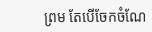ព្រម តែបេីចែកចំណែ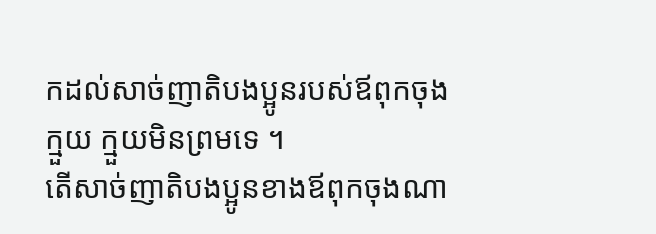កដល់សាច់ញាតិបងប្អូនរបស់ឪពុកចុងក្មួយ ក្មួយមិនព្រមទេ ។
តេីសាច់ញាតិបងប្អូនខាងឪពុកចុងណា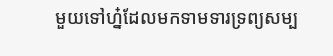មួយទៅហ្ន៎ដែលមកទាមទារទ្រព្យសម្ប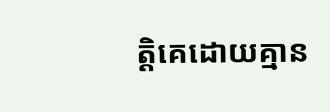ត្តិគេដោយគ្មាន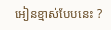អៀនខ្មាស់បែបនេះ ?